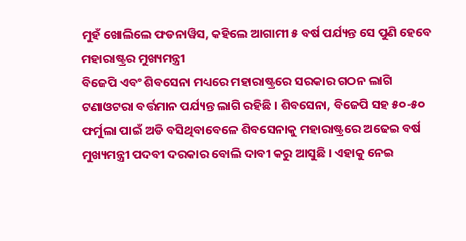ମୁହଁ ଖୋଲିଲେ ଫଡନାୱିସ, କହିଲେ ଆଗାମୀ ୫ ବର୍ଷ ପର୍ଯ୍ୟନ୍ତ ସେ ପୁଣି ହେବେ ମହାରାଷ୍ଟ୍ରର ମୁଖ୍ୟମନ୍ତ୍ରୀ
ବିଜେପି ଏବଂ ଶିବସେନା ମଧ୍ୟରେ ମହାରାଷ୍ଟ୍ରରେ ସରକାର ଗଠନ ଲାଗି ଟଣାଓଟରା ବର୍ତ୍ତମାନ ପର୍ଯ୍ୟନ୍ତ ଲାଗି ରହିଛି । ଶିବସେନା, ବିଜେପି ସହ ୫୦-୫୦ ଫର୍ମୁଲା ପାଇଁ ଅଡି ବସିଥିବାବେଳେ ଶିବସେନାକୁ ମହାରାଷ୍ଟ୍ରରେ ଅଢେଇ ବର୍ଷ ମୁଖ୍ୟମନ୍ତ୍ରୀ ପଦବୀ ଦରକାର ବୋଲି ଦାବୀ କରୁ ଆସୁଛି । ଏହାକୁ ନେଇ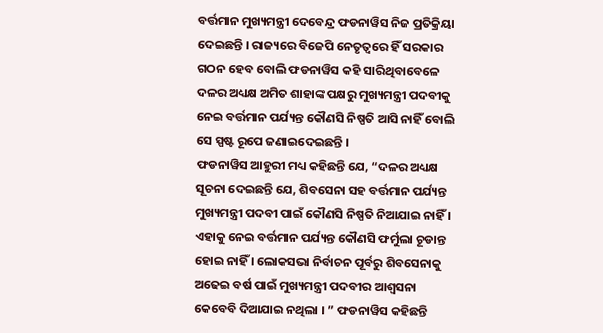ବର୍ତ୍ତମାନ ମୁଖ୍ୟମନ୍ତ୍ରୀ ଦେବେନ୍ଦ୍ର ଫଡନାୱିସ ନିଜ ପ୍ରତିକ୍ରିୟା ଦେଇଛନ୍ତି । ରାଜ୍ୟରେ ବିଜେପି ନେତୃତ୍ୱରେ ହିଁ ସରକାର ଗଠନ ହେବ ବୋଲି ଫଡନାୱିସ କହି ସାରିଥିବାବେଳେ ଦଳର ଅଧ୍ୟକ୍ଷ ଅମିତ ଶାହାଙ୍କ ପକ୍ଷରୁ ମୁଖ୍ୟମନ୍ତ୍ରୀ ପଦବୀକୁ ନେଇ ବର୍ତ୍ତମାନ ପର୍ଯ୍ୟନ୍ତ କୌଣସି ନିଷ୍ପତି ଆସି ନାହିଁ ବୋଲି ସେ ସ୍ପଷ୍ଟ ରୂପେ ଜଣାଇଦେଇଛନ୍ତି ।
ଫଡନାୱିସ ଆହୁରୀ ମଧ୍ୟ କହିଛନ୍ତି ଯେ, “ଦଳର ଅଧ୍ୟକ୍ଷ ସୂଚନା ଦେଇଛନ୍ତି ଯେ, ଶିବସେନା ସହ ବର୍ତ୍ତମାନ ପର୍ଯ୍ୟନ୍ତ ମୁଖ୍ୟମନ୍ତ୍ରୀ ପଦବୀ ପାଇଁ କୌଣସି ନିଷ୍ପତି ନିଆଯାଇ ନାହିଁ । ଏହାକୁ ନେଇ ବର୍ତ୍ତମାନ ପର୍ଯ୍ୟନ୍ତ କୌଣସି ଫର୍ମୁଲା ଚୂଡାନ୍ତ ହୋଇ ନାହିଁ । ଲୋକସଭା ନିର୍ବାଚନ ପୂର୍ବରୁ ଶିବସେନାକୁ ଅଢେଇ ବର୍ଷ ପାଇଁ ମୁଖ୍ୟମନ୍ତ୍ରୀ ପଦବୀର ଆଶ୍ୱସନା କେବେବି ଦିଆଯାଇ ନଥିଲା । ” ଫଡନାୱିସ କହିଛନ୍ତି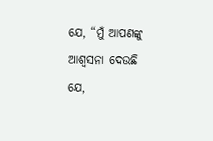ଯେ, “ମୁଁ ଆପଣଙ୍କୁ ଆଶ୍ୱସନା ଦେଉଛି ଯେ,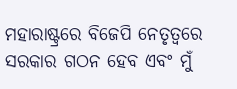ମହାରାଷ୍ଟ୍ରରେ ବିଜେପି ନେତୃତ୍ୱରେ ସରକାର ଗଠନ ହେବ ଏବଂ ମୁଁ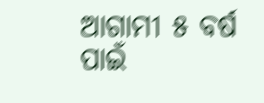ଆଗାମୀ ୫ ବର୍ଷ ପାଇଁ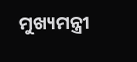ମୁଖ୍ୟମନ୍ତ୍ରୀ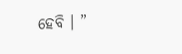ହେବି । ”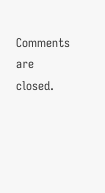Comments are closed.